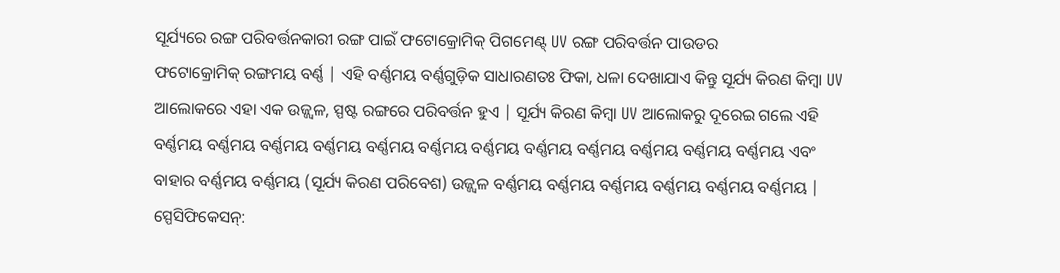ସୂର୍ଯ୍ୟରେ ରଙ୍ଗ ପରିବର୍ତ୍ତନକାରୀ ରଙ୍ଗ ପାଇଁ ଫଟୋକ୍ରୋମିକ୍ ପିଗମେଣ୍ଟ୍ UV ରଙ୍ଗ ପରିବର୍ତ୍ତନ ପାଉଡର
ଫଟୋକ୍ରୋମିକ୍ ରଙ୍ଗମୟ ବର୍ଣ୍ଣ | ଏହି ବର୍ଣ୍ଣମୟ ବର୍ଣ୍ଣଗୁଡ଼ିକ ସାଧାରଣତଃ ଫିକା, ଧଳା ଦେଖାଯାଏ କିନ୍ତୁ ସୂର୍ଯ୍ୟ କିରଣ କିମ୍ବା UV ଆଲୋକରେ ଏହା ଏକ ଉଜ୍ଜ୍ୱଳ, ସ୍ପଷ୍ଟ ରଙ୍ଗରେ ପରିବର୍ତ୍ତନ ହୁଏ | ସୂର୍ଯ୍ୟ କିରଣ କିମ୍ବା UV ଆଲୋକରୁ ଦୂରେଇ ଗଲେ ଏହି ବର୍ଣ୍ଣମୟ ବର୍ଣ୍ଣମୟ ବର୍ଣ୍ଣମୟ ବର୍ଣ୍ଣମୟ ବର୍ଣ୍ଣମୟ ବର୍ଣ୍ଣମୟ ବର୍ଣ୍ଣମୟ ବର୍ଣ୍ଣମୟ ବର୍ଣ୍ଣମୟ ବର୍ଣ୍ଣମୟ ବର୍ଣ୍ଣମୟ ବର୍ଣ୍ଣମୟ ଏବଂ ବାହାର ବର୍ଣ୍ଣମୟ ବର୍ଣ୍ଣମୟ (ସୂର୍ଯ୍ୟ କିରଣ ପରିବେଶ) ଉଜ୍ଜ୍ୱଳ ବର୍ଣ୍ଣମୟ ବର୍ଣ୍ଣମୟ ବର୍ଣ୍ଣମୟ ବର୍ଣ୍ଣମୟ ବର୍ଣ୍ଣମୟ ବର୍ଣ୍ଣମୟ |
ସ୍ପେସିଫିକେସନ୍: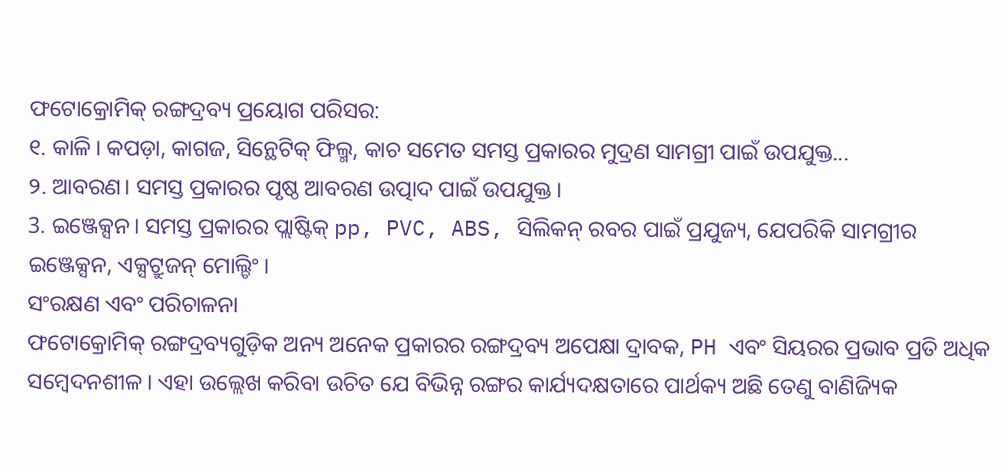ଫଟୋକ୍ରୋମିକ୍ ରଙ୍ଗଦ୍ରବ୍ୟ ପ୍ରୟୋଗ ପରିସର:
୧. କାଳି। କପଡ଼ା, କାଗଜ, ସିନ୍ଥେଟିକ୍ ଫିଲ୍ମ, କାଚ ସମେତ ସମସ୍ତ ପ୍ରକାରର ମୁଦ୍ରଣ ସାମଗ୍ରୀ ପାଇଁ ଉପଯୁକ୍ତ...
୨. ଆବରଣ। ସମସ୍ତ ପ୍ରକାରର ପୃଷ୍ଠ ଆବରଣ ଉତ୍ପାଦ ପାଇଁ ଉପଯୁକ୍ତ।
3. ଇଞ୍ଜେକ୍ସନ। ସମସ୍ତ ପ୍ରକାରର ପ୍ଲାଷ୍ଟିକ୍ pp, PVC, ABS, ସିଲିକନ୍ ରବର ପାଇଁ ପ୍ରଯୁଜ୍ୟ, ଯେପରିକି ସାମଗ୍ରୀର ଇଞ୍ଜେକ୍ସନ, ଏକ୍ସଟ୍ରୁଜନ୍ ମୋଲ୍ଡିଂ।
ସଂରକ୍ଷଣ ଏବଂ ପରିଚାଳନା
ଫଟୋକ୍ରୋମିକ୍ ରଙ୍ଗଦ୍ରବ୍ୟଗୁଡ଼ିକ ଅନ୍ୟ ଅନେକ ପ୍ରକାରର ରଙ୍ଗଦ୍ରବ୍ୟ ଅପେକ୍ଷା ଦ୍ରାବକ, PH ଏବଂ ସିୟରର ପ୍ରଭାବ ପ୍ରତି ଅଧିକ ସମ୍ବେଦନଶୀଳ। ଏହା ଉଲ୍ଲେଖ କରିବା ଉଚିତ ଯେ ବିଭିନ୍ନ ରଙ୍ଗର କାର୍ଯ୍ୟଦକ୍ଷତାରେ ପାର୍ଥକ୍ୟ ଅଛି ତେଣୁ ବାଣିଜ୍ୟିକ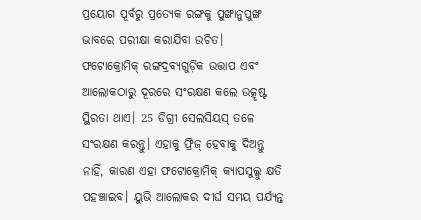ପ୍ରୟୋଗ ପୂର୍ବରୁ ପ୍ରତ୍ୟେକ ରଙ୍ଗକୁ ପୁଙ୍ଖାନୁପୁଙ୍ଖ ଭାବରେ ପରୀକ୍ଷା କରାଯିବା ଉଚିତ।
ଫଟୋକ୍ରୋମିକ୍ ରଙ୍ଗଦ୍ରବ୍ୟଗୁଡ଼ିକ ଉତ୍ତାପ ଏବଂ ଆଲୋକଠାରୁ ଦୂରରେ ସଂରକ୍ଷଣ କଲେ ଉତ୍କୃଷ୍ଟ ସ୍ଥିରତା ଥାଏ। 25 ଡିଗ୍ରୀ ସେଲସିୟସ୍ ତଳେ ସଂରକ୍ଷଣ କରନ୍ତୁ। ଏହାକୁ ଫ୍ରିଜ୍ ହେବାକୁ ଦିଅନ୍ତୁ ନାହିଁ, କାରଣ ଏହା ଫଟୋକ୍ରୋମିକ୍ କ୍ୟାପସୁଲ୍କୁ କ୍ଷତି ପହଞ୍ଚାଇବ। ୟୁଭି ଆଲୋକର ଦୀର୍ଘ ସମୟ ପର୍ଯ୍ୟନ୍ତ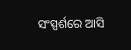ସଂସ୍ପର୍ଶରେ ଆସି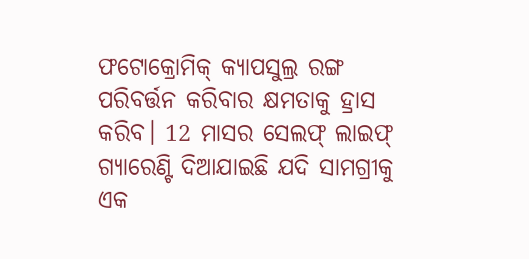ଫଟୋକ୍ରୋମିକ୍ କ୍ୟାପସୁଲ୍ର ରଙ୍ଗ ପରିବର୍ତ୍ତନ କରିବାର କ୍ଷମତାକୁ ହ୍ରାସ କରିବ। 12 ମାସର ସେଲଫ୍ ଲାଇଫ୍ ଗ୍ୟାରେଣ୍ଟି ଦିଆଯାଇଛି ଯଦି ସାମଗ୍ରୀକୁ ଏକ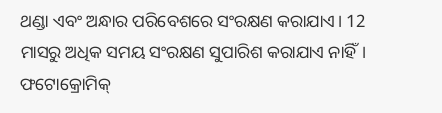ଥଣ୍ଡା ଏବଂ ଅନ୍ଧାର ପରିବେଶରେ ସଂରକ୍ଷଣ କରାଯାଏ। 12 ମାସରୁ ଅଧିକ ସମୟ ସଂରକ୍ଷଣ ସୁପାରିଶ କରାଯାଏ ନାହିଁ।
ଫଟୋକ୍ରୋମିକ୍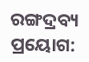ରଙ୍ଗଦ୍ରବ୍ୟ ପ୍ରୟୋଗ: